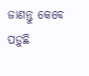ଜାଣନ୍ତୁ କେବେ ପଡ଼ୁଛି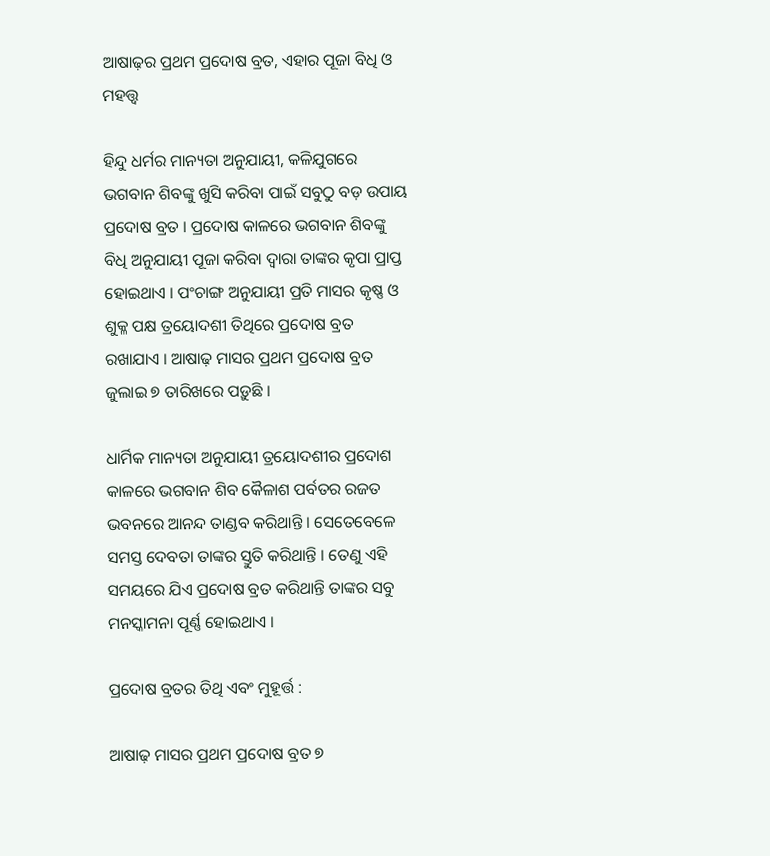ଆଷାଢ଼ର ପ୍ରଥମ ପ୍ରଦୋଷ ବ୍ରତ, ଏହାର ପୂଜା ବିଧି ଓ ମହତ୍ତ୍ୱ

ହିନ୍ଦୁ ଧର୍ମର ମାନ୍ୟତା ଅନୁଯାୟୀ, କଳିଯୁଗରେ ଭଗବାନ ଶିବଙ୍କୁ ଖୁସି କରିବା ପାଇଁ ସବୁଠୁ ବଡ଼ ଉପାୟ ପ୍ରଦୋଷ ବ୍ରତ । ପ୍ରଦୋଷ କାଳରେ ଭଗବାନ ଶିବଙ୍କୁ ବିଧି ଅନୁଯାୟୀ ପୂଜା କରିବା ଦ୍ୱାରା ତାଙ୍କର କୃପା ପ୍ରାପ୍ତ ହୋଇଥାଏ । ପଂଚାଙ୍ଗ ଅନୁଯାୟୀ ପ୍ରତି ମାସର କୃଷ୍ଣ ଓ ଶୁକ୍ଳ ପକ୍ଷ ତ୍ରୟୋଦଶୀ ତିଥିରେ ପ୍ରଦୋଷ ବ୍ରତ ରଖାଯାଏ । ଆଷାଢ଼ ମାସର ପ୍ରଥମ ପ୍ରଦୋଷ ବ୍ରତ ଜୁଲାଇ ୭ ତାରିଖରେ ପଡ଼ୁଛି ।

ଧାର୍ମିକ ମାନ୍ୟତା ଅନୁଯାୟୀ ତ୍ରୟୋଦଶୀର ପ୍ରଦୋଶ କାଳରେ ଭଗବାନ ଶିବ କୈଳାଶ ପର୍ବତର ରଜତ ଭବନରେ ଆନନ୍ଦ ତାଣ୍ଡବ କରିଥାନ୍ତି । ସେତେବେଳେ ସମସ୍ତ ଦେବତା ତାଙ୍କର ସ୍ତୁତି କରିଥାନ୍ତି । ତେଣୁ ଏହି ସମୟରେ ଯିଏ ପ୍ରଦୋଷ ବ୍ରତ କରିଥାନ୍ତି ତାଙ୍କର ସବୁ ମନସ୍କାମନା ପୂର୍ଣ୍ଣ ହୋଇଥାଏ ।

ପ୍ରଦୋଷ ବ୍ରତର ତିଥି ଏବଂ ମୁହୂର୍ତ୍ତ :

ଆଷାଢ଼ ମାସର ପ୍ରଥମ ପ୍ରଦୋଷ ବ୍ରତ ୭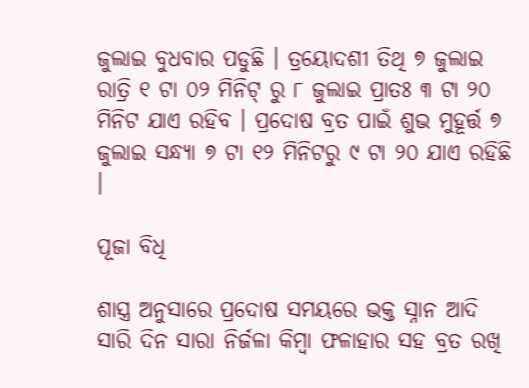ଜୁଲାଇ ବୁଧବାର ପଡୁଛି । ତ୍ରୟୋଦଶୀ ତିଥି ୭ ଜୁଲାଇ ରାତ୍ରି ୧ ଟା ୦୨ ମିନିଟ୍‌ ରୁ ୮ ଜୁଲାଇ ପ୍ରାତଃ ୩ ଟା ୨୦ ମିନିଟ ଯାଏ ରହିବ । ପ୍ରଦୋଷ ବ୍ରତ ପାଇଁ ଶୁଭ ମୁହୂର୍ତ୍ତ ୭ ଜୁଲାଇ ସନ୍ଧ୍ୟା ୭ ଟା ୧୨ ମିନିଟରୁ ୯ ଟା ୨୦ ଯାଏ ରହିଛି ।

ପୂଜା ବିଧି

ଶାସ୍ତ୍ର ଅନୁସାରେ ପ୍ରଦୋଷ ସମୟରେ ଭକ୍ତ ସ୍ନାନ ଆଦି ସାରି ଦିନ ସାରା ନିର୍ଜଳା କିମ୍ବା ଫଳାହାର ସହ ବ୍ରତ ରଖି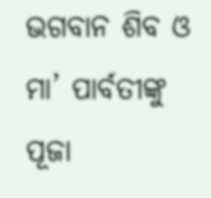ଭଗବାନ ଶିବ ଓ ମା’ ପାର୍ବତୀଙ୍କୁ ପୂଜା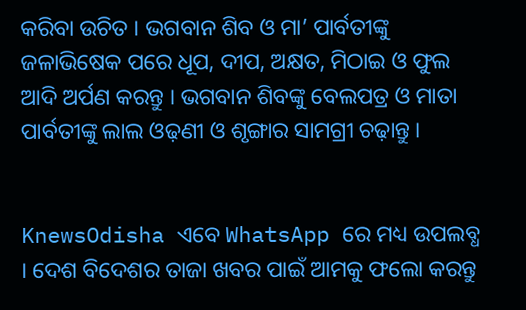କରିବା ଉଚିତ । ଭଗବାନ ଶିବ ଓ ମା’ ପାର୍ବତୀଙ୍କୁ ଜଳାଭିଷେକ ପରେ ଧୂପ, ଦୀପ, ଅକ୍ଷତ, ମିଠାଇ ଓ ଫୁଲ ଆଦି ଅର୍ପଣ କରନ୍ତୁ । ଭଗବାନ ଶିବଙ୍କୁ ବେଲପତ୍ର ଓ ମାତା ପାର୍ବତୀଙ୍କୁ ଲାଲ ଓଢ଼ଣୀ ଓ ଶୃଙ୍ଗାର ସାମଗ୍ରୀ ଚଢ଼ାନ୍ତୁ ।


KnewsOdisha ଏବେ WhatsApp ରେ ମଧ୍ୟ ଉପଲବ୍ଧ । ଦେଶ ବିଦେଶର ତାଜା ଖବର ପାଇଁ ଆମକୁ ଫଲୋ କରନ୍ତୁ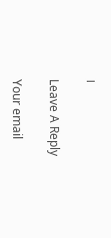।

Leave A Reply

Your email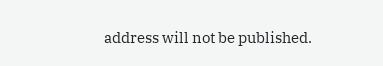address will not be published.